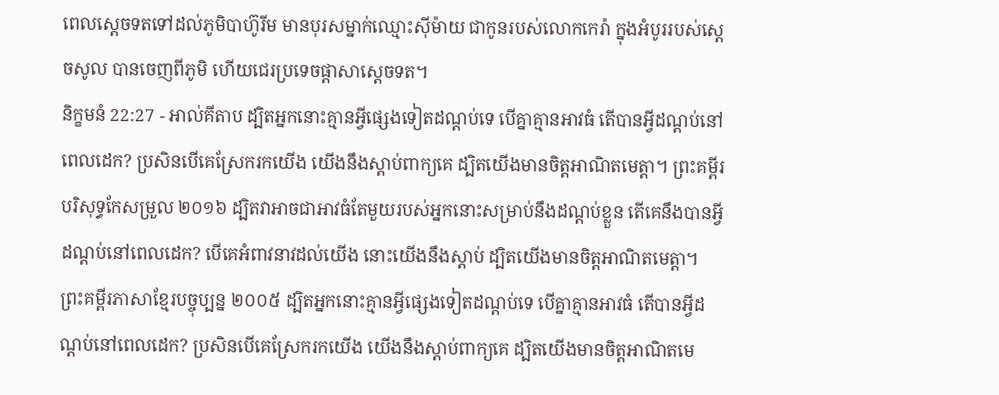ពេលស្តេចទតទៅដល់ភូមិបាហ៊ូរីម មានបុរសម្នាក់ឈ្មោះស៊ីម៉ាយ ជាកូនរបស់លោកកេរ៉ា ក្នុងអំបូររបស់ស្តេចសូល បានចេញពីភូមិ ហើយជេរប្រទេចផ្តាសាស្តេចទត។
និក្ខមនំ 22:27 - អាល់គីតាប ដ្បិតអ្នកនោះគ្មានអ្វីផ្សេងទៀតដណ្តប់ទេ បើគ្នាគ្មានអាវធំ តើបានអ្វីដណ្តប់នៅពេលដេក? ប្រសិនបើគេស្រែករកយើង យើងនឹងស្តាប់ពាក្យគេ ដ្បិតយើងមានចិត្តអាណិតមេត្តា។ ព្រះគម្ពីរបរិសុទ្ធកែសម្រួល ២០១៦ ដ្បិតវាអាចជាអាវធំតែមួយរបស់អ្នកនោះសម្រាប់នឹងដណ្ដប់ខ្លួន តើគេនឹងបានអ្វីដណ្តប់នៅពេលដេក? បើគេអំពាវនាវដល់យើង នោះយើងនឹងស្ដាប់ ដ្បិតយើងមានចិត្តអាណិតមេត្តា។ ព្រះគម្ពីរភាសាខ្មែរបច្ចុប្បន្ន ២០០៥ ដ្បិតអ្នកនោះគ្មានអ្វីផ្សេងទៀតដណ្ដប់ទេ បើគ្នាគ្មានអាវធំ តើបានអ្វីដណ្ដប់នៅពេលដេក? ប្រសិនបើគេស្រែករកយើង យើងនឹងស្ដាប់ពាក្យគេ ដ្បិតយើងមានចិត្តអាណិតមេ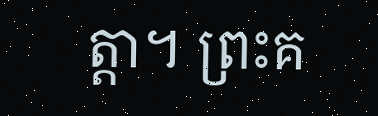ត្តា។ ព្រះគ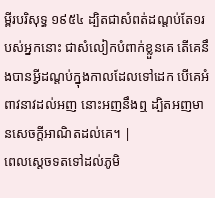ម្ពីរបរិសុទ្ធ ១៩៥៤ ដ្បិតជាសំពត់ដណ្តប់តែ១របស់អ្នកនោះ ជាសំលៀកបំពាក់ខ្លួនគេ តើគេនឹងបានអ្វីដណ្តប់ក្នុងកាលដែលទៅដេក បើគេអំពាវនាវដល់អញ នោះអញនឹងឮ ដ្បិតអញមានសេចក្ដីអាណិតដល់គេ។ |
ពេលស្តេចទតទៅដល់ភូមិ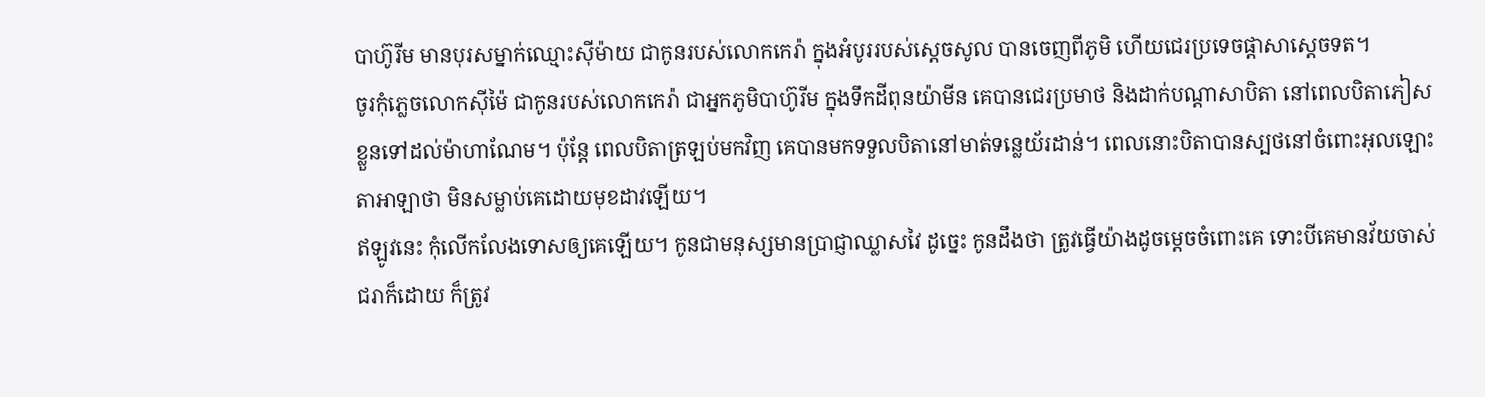បាហ៊ូរីម មានបុរសម្នាក់ឈ្មោះស៊ីម៉ាយ ជាកូនរបស់លោកកេរ៉ា ក្នុងអំបូររបស់ស្តេចសូល បានចេញពីភូមិ ហើយជេរប្រទេចផ្តាសាស្តេចទត។
ចូរកុំភ្លេចលោកស៊ីម៉ៃ ជាកូនរបស់លោកកេរ៉ា ជាអ្នកភូមិបាហ៊ូរីម ក្នុងទឹកដីពុនយ៉ាមីន គេបានជេរប្រមាថ និងដាក់បណ្តាសាបិតា នៅពេលបិតាភៀសខ្លួនទៅដល់ម៉ាហាណែម។ ប៉ុន្តែ ពេលបិតាត្រឡប់មកវិញ គេបានមកទទួលបិតានៅមាត់ទន្លេយ័រដាន់។ ពេលនោះបិតាបានស្បថនៅចំពោះអុលឡោះតាអាឡាថា មិនសម្លាប់គេដោយមុខដាវឡើយ។
ឥឡូវនេះ កុំលើកលែងទោសឲ្យគេឡើយ។ កូនជាមនុស្សមានប្រាជ្ញាឈ្លាសវៃ ដូច្នេះ កូនដឹងថា ត្រូវធ្វើយ៉ាងដូចម្តេចចំពោះគេ ទោះបីគេមានវ័យចាស់ជរាក៏ដោយ ក៏ត្រូវ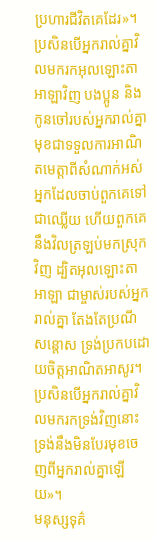ប្រហារជីវិតគេដែរ»។
ប្រសិនបើអ្នករាល់គ្នាវិលមករកអុលឡោះតាអាឡាវិញ បងប្អូន និងកូនចៅរបស់អ្នករាល់គ្នា មុខជាទទួលការអាណិតមេត្តាពីសំណាក់អស់អ្នកដែលចាប់ពួកគេទៅជាឈ្លើយ ហើយពួកគេនឹងវិលត្រឡប់មកស្រុកវិញ ដ្បិតអុលឡោះតាអាឡា ជាម្ចាស់របស់អ្នករាល់គ្នា តែងតែប្រណីសន្តោស ទ្រង់ប្រកបដោយចិត្តអាណិតអាសូរ។ ប្រសិនបើអ្នករាល់គ្នាវិលមករកទ្រង់វិញនោះ ទ្រង់នឹងមិនបែរមុខចេញពីអ្នករាល់គ្នាឡើយ»។
មនុស្សទុគ៌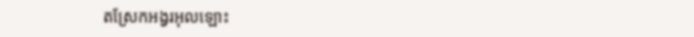តស្រែកអង្វរអុលឡោះ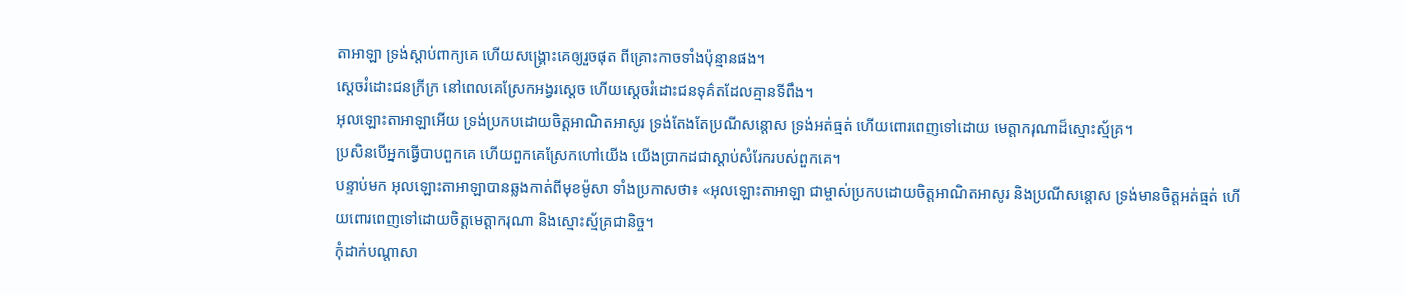តាអាឡា ទ្រង់ស្តាប់ពាក្យគេ ហើយសង្គ្រោះគេឲ្យរួចផុត ពីគ្រោះកាចទាំងប៉ុន្មានផង។
ស្តេចរំដោះជនក្រីក្រ នៅពេលគេស្រែកអង្វរស្តេច ហើយស្តេចរំដោះជនទុគ៌តដែលគ្មានទីពឹង។
អុលឡោះតាអាឡាអើយ ទ្រង់ប្រកបដោយចិត្តអាណិតអាសូរ ទ្រង់តែងតែប្រណីសន្ដោស ទ្រង់អត់ធ្មត់ ហើយពោរពេញទៅដោយ មេត្តាករុណាដ៏ស្មោះស្ម័គ្រ។
ប្រសិនបើអ្នកធ្វើបាបពួកគេ ហើយពួកគេស្រែកហៅយើង យើងប្រាកដជាស្តាប់សំរែករបស់ពួកគេ។
បន្ទាប់មក អុលឡោះតាអាឡាបានឆ្លងកាត់ពីមុខម៉ូសា ទាំងប្រកាសថា៖ «អុលឡោះតាអាឡា ជាម្ចាស់ប្រកបដោយចិត្តអាណិតអាសូរ និងប្រណីសន្តោស ទ្រង់មានចិត្តអត់ធ្មត់ ហើយពោរពេញទៅដោយចិត្តមេត្តាករុណា និងស្មោះស្ម័គ្រជានិច្ច។
កុំដាក់បណ្ដាសា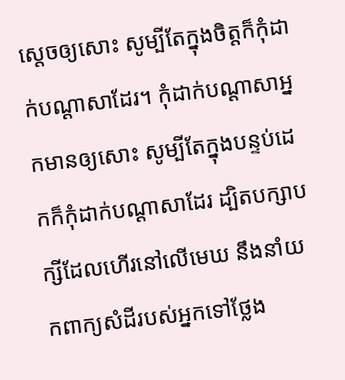ស្ដេចឲ្យសោះ សូម្បីតែក្នុងចិត្តក៏កុំដាក់បណ្ដាសាដែរ។ កុំដាក់បណ្ដាសាអ្នកមានឲ្យសោះ សូម្បីតែក្នុងបន្ទប់ដេកក៏កុំដាក់បណ្ដាសាដែរ ដ្បិតបក្សាបក្សីដែលហើរនៅលើមេឃ នឹងនាំយកពាក្យសំដីរបស់អ្នកទៅថ្លែង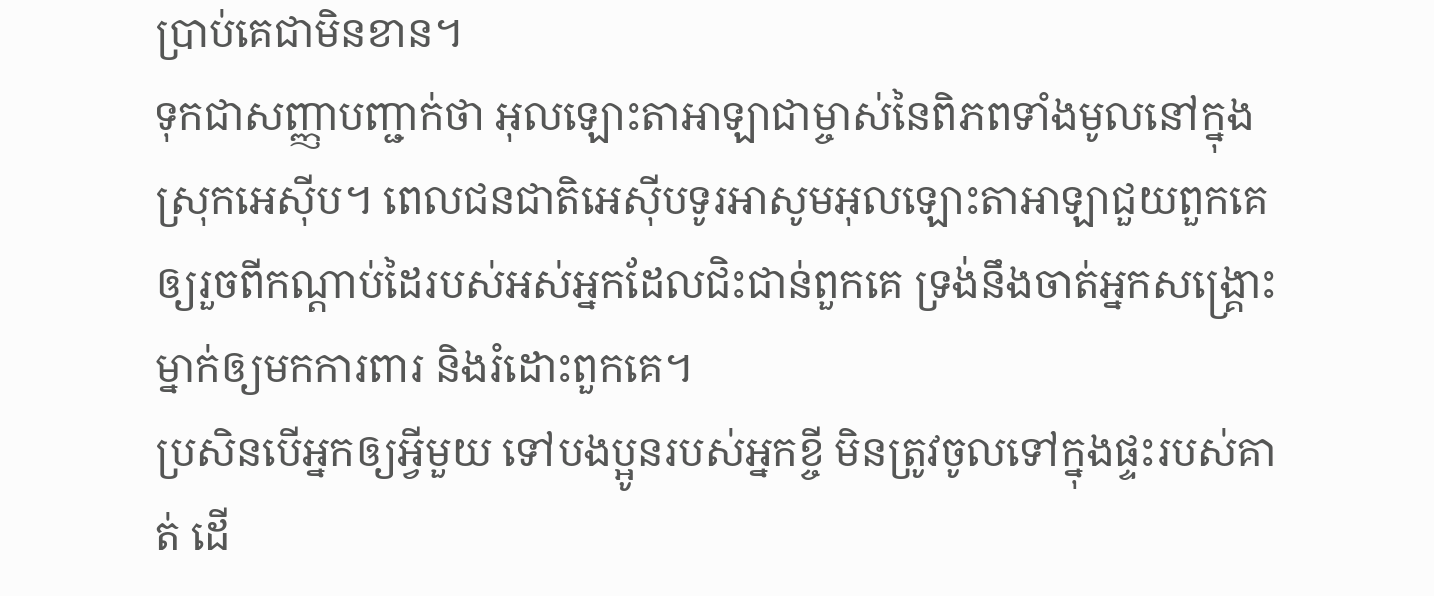ប្រាប់គេជាមិនខាន។
ទុកជាសញ្ញាបញ្ជាក់ថា អុលឡោះតាអាឡាជាម្ចាស់នៃពិភពទាំងមូលនៅក្នុងស្រុកអេស៊ីប។ ពេលជនជាតិអេស៊ីបទូរអាសូមអុលឡោះតាអាឡាជួយពួកគេ ឲ្យរួចពីកណ្ដាប់ដៃរបស់អស់អ្នកដែលជិះជាន់ពួកគេ ទ្រង់នឹងចាត់អ្នកសង្គ្រោះម្នាក់ឲ្យមកការពារ និងរំដោះពួកគេ។
ប្រសិនបើអ្នកឲ្យអ្វីមួយ ទៅបងប្អូនរបស់អ្នកខ្ចី មិនត្រូវចូលទៅក្នុងផ្ទះរបស់គាត់ ដើ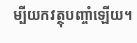ម្បីយកវត្ថុបញ្ចាំឡើយ។